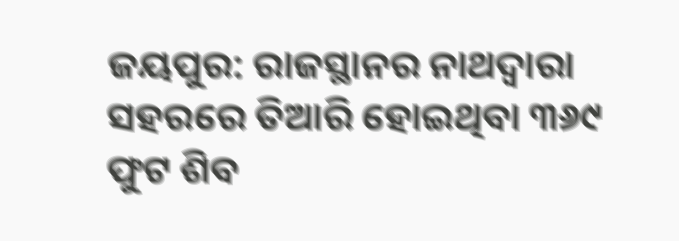ଜୟପୁର: ରାଜସ୍ଥାନର ନାଥଦ୍ୱାରା ସହରରେ ତିଆରି ହୋଇଥିବା ୩୬୯ ଫୁଟ ଶିବ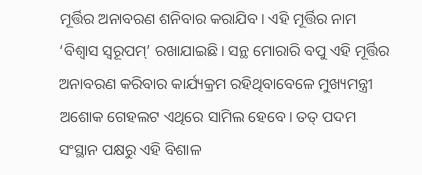ମୂର୍ତ୍ତିର ଅନାବରଣ ଶନିବାର କରାଯିବ। ଏହି ମୂର୍ତ୍ତିର ନାମ ‘ବିଶ୍ୱାସ ସ୍ବରୂପମ୍’ ରଖାଯାଇଛି। ସନ୍ଥ ମୋରାରି ବପୁ ଏହି ମୂର୍ତ୍ତିର ଅନାବରଣ କରିବାର କାର୍ଯ୍ୟକ୍ରମ ରହିଥିବାବେଳେ ମୁଖ୍ୟମନ୍ତ୍ରୀ ଅଶୋକ ଗେହଲଟ ଏଥିରେ ସାମିଲ ହେବେ। ତତ୍ ପଦମ ସଂସ୍ଥାନ ପକ୍ଷରୁ ଏହି ବିଶାଳ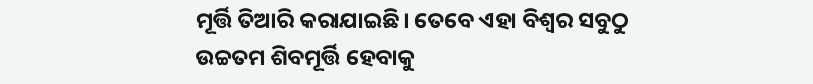ମୂର୍ତ୍ତି ତିଆରି କରାଯାଇଛି। ତେବେ ଏହା ବିଶ୍ୱର ସବୁଠୁ ଉଚ୍ଚତମ ଶିବମୂର୍ତ୍ତି ହେବାକୁ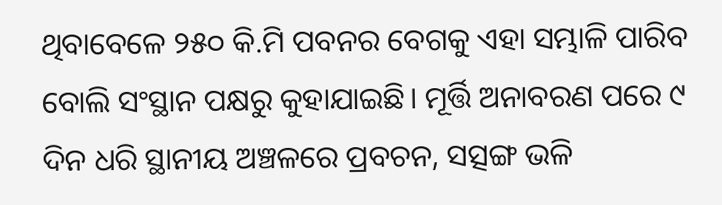ଥିବାବେଳେ ୨୫୦ କି.ମି ପବନର ବେଗକୁ ଏହା ସମ୍ଭାଳି ପାରିବ ବୋଲି ସଂସ୍ଥାନ ପକ୍ଷରୁ କୁହାଯାଇଛି। ମୂର୍ତ୍ତି ଅନାବରଣ ପରେ ୯ ଦିନ ଧରି ସ୍ଥାନୀୟ ଅଞ୍ଚଳରେ ପ୍ରବଚନ, ସତ୍ସଙ୍ଗ ଭଳି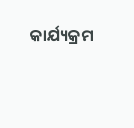କାର୍ଯ୍ୟକ୍ରମ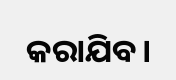କରାଯିବ।